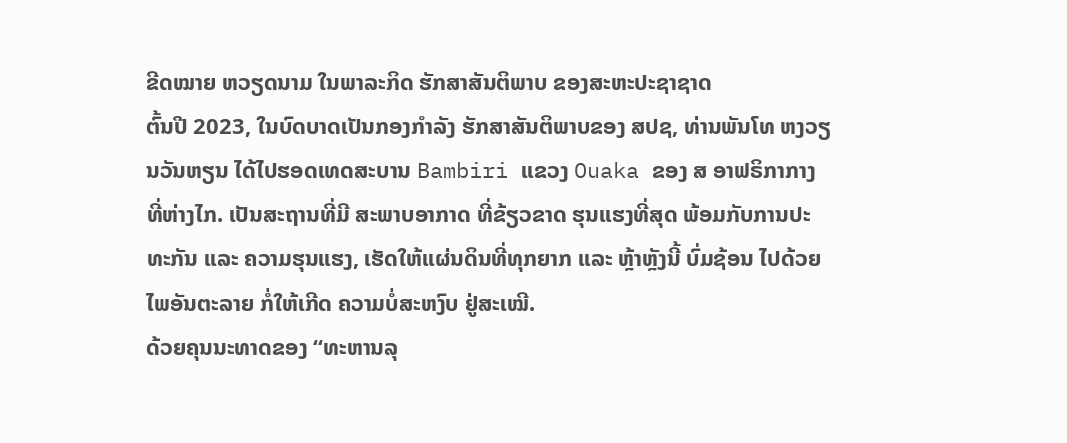ຂີດໝາຍ ຫວຽດນາມ ໃນພາລະກິດ ຮັກສາສັນຕິພາບ ຂອງສະຫະປະຊາຊາດ
ຕົ້ນປີ 2023, ໃນບົດບາດເປັນກອງກໍາລັງ ຮັກສາສັນຕິພາບຂອງ ສປຊ, ທ່ານພັນໂທ ຫງວຽນວັນຫຽນ ໄດ້ໄປຮອດເທດສະບານ Bambiri ແຂວງ Ouaka ຂອງ ສ ອາຟຣິກາກາງ ທີ່ຫ່າງໄກ. ເປັນສະຖານທີ່ມີ ສະພາບອາກາດ ທີ່ຂ້ຽວຂາດ ຮຸນແຮງທີ່ສຸດ ພ້ອມກັບການປະທະກັນ ແລະ ຄວາມຮຸນແຮງ, ເຮັດໃຫ້ແຜ່ນດິນທີ່ທຸກຍາກ ແລະ ຫຼ້າຫຼັງນີ້ ບົ່ມຊ້ອນ ໄປດ້ວຍໄພອັນຕະລາຍ ກໍ່ໃຫ້ເກີດ ຄວາມບໍ່ສະຫງົບ ຢູ່ສະເໝີ.
ດ້ວຍຄຸນນະທາດຂອງ “ທະຫານລຸ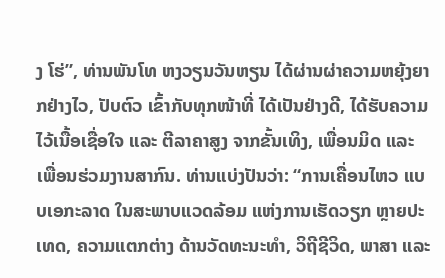ງ ໂຮ່”, ທ່ານພັນໂທ ຫງວຽນວັນຫຽນ ໄດ້ຜ່ານຜ່າຄວາມຫຍຸ້ງຍາກຢ່າງໄວ, ປັບຕົວ ເຂົ້າກັບທຸກໜ້າທີ່ ໄດ້ເປັນຢ່າງດີ, ໄດ້ຮັບຄວາມໄວ້ເນື້ອເຊື່ອໃຈ ແລະ ຕີລາຄາສູງ ຈາກຂັ້ນເທິງ, ເພື່ອນມິດ ແລະ ເພື່ອນຮ່ວມງານສາກົນ. ທ່ານແບ່ງປັນວ່າ: “ການເຄື່ອນໄຫວ ແບບເອກະລາດ ໃນສະພາບແວດລ້ອມ ແຫ່ງການເຮັດວຽກ ຫຼາຍປະເທດ, ຄວາມແຕກຕ່າງ ດ້ານວັດທະນະທຳ, ວິຖີຊີວິດ, ພາສາ ແລະ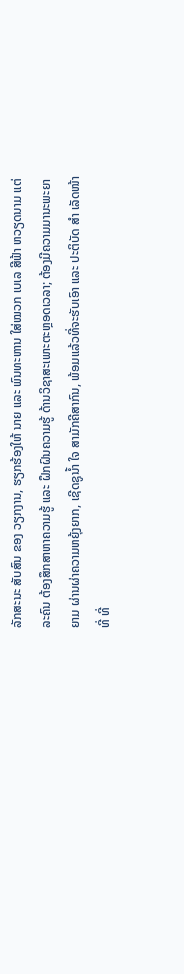ລັກສະນະ ສັບສົນ ຂອງ ວຽກງານ, ຮຽກຮ້ອງໃຫ້ ນາຍ ແລະ ພົນທະຫານ ໃສ່ໝວກ ເບເລ ສີຟ້າ ຫວຽດນາມ ແຕ່ລະຄົນ ຕ້ອງສຶກສາຫາຄວາມຮູ້ ແລະ ຝຶກຝົນຄວາມຮູ້ ດ້ານວິຊາສະເພາະຕະຫຼອດເວລາ; ຕ້ອງມີຄວາມມານະພະຍາຍາມ ຜ່ານຜ່າຄວາມຫຍຸ້ງຍາກ, ເຊີດຊູນ້ຳ ໃຈ ສາມັກຄີສາກົນ, ພ້ອມແລ້ວທີ່ຈະຮັບເອົາ ແລະ ປະຕິບັດ ສຳ ເລັດໜ້າທີ່ ທີ່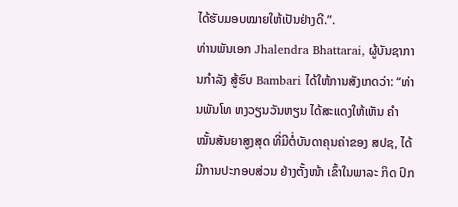ໄດ້ຮັບມອບໝາຍໃຫ້ເປັນຢ່າງດີ.”.
ທ່ານພັນເອກ Jhalendra Bhattarai, ຜູ້ບັນຊາການກຳລັງ ສູ້ຮົບ Bambari ໄດ້ໃຫ້ການສັງເກດວ່າ: “ທ່ານພັນໂທ ຫງວຽນວັນຫຽນ ໄດ້ສະແດງໃຫ້ເຫັນ ຄຳໝັ້ນສັນຍາສູງສຸດ ທີ່ມີຕໍ່ບັນດາຄຸນຄ່າຂອງ ສປຊ, ໄດ້ມີການປະກອບສ່ວນ ຢ່າງຕັ້ງໜ້າ ເຂົ້າໃນພາລະ ກິດ ປົກ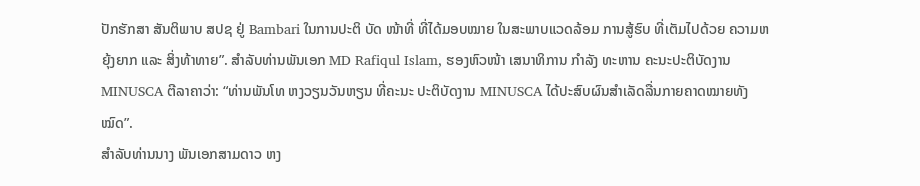ປັກຮັກສາ ສັນຕິພາບ ສປຊ ຢູ່ Bambari ໃນການປະຕິ ບັດ ໜ້າທີ່ ທີ່ໄດ້ມອບໝາຍ ໃນສະພາບແວດລ້ອມ ການສູ້ຮົບ ທີ່ເຕັມໄປດ້ວຍ ຄວາມຫຍຸ້ງຍາກ ແລະ ສິ່ງທ້າທາຍ”. ສຳລັບທ່ານພັນເອກ MD Rafiqul Islam, ຮອງຫົວໜ້າ ເສນາທິການ ກຳລັງ ທະຫານ ຄະນະປະຕິບັດງານ MINUSCA ຕີລາຄາວ່າ: “ທ່ານພັນໂທ ຫງວຽນວັນຫຽນ ທີ່ຄະນະ ປະຕິບັດງານ MINUSCA ໄດ້ປະສົບຜົນສຳເລັດລື່ນກາຍຄາດໝາຍທັງໝົດ”.
ສຳລັບທ່ານນາງ ພັນເອກສາມດາວ ຫງ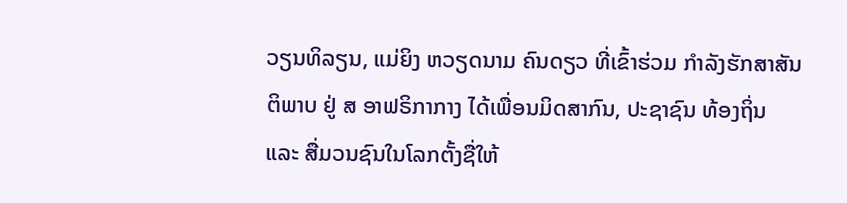ວຽນທິລຽນ, ແມ່ຍິງ ຫວຽດນາມ ຄົນດຽວ ທີ່ເຂົ້າຮ່ວມ ກໍາລັງຮັກສາສັນຕິພາບ ຢູ່ ສ ອາຟຣິກາກາງ ໄດ້ເພື່ອນມິດສາກົນ, ປະຊາຊົນ ທ້ອງຖິ່ນ ແລະ ສື່ມວນຊົນໃນໂລກຕັ້ງຊື່ໃຫ້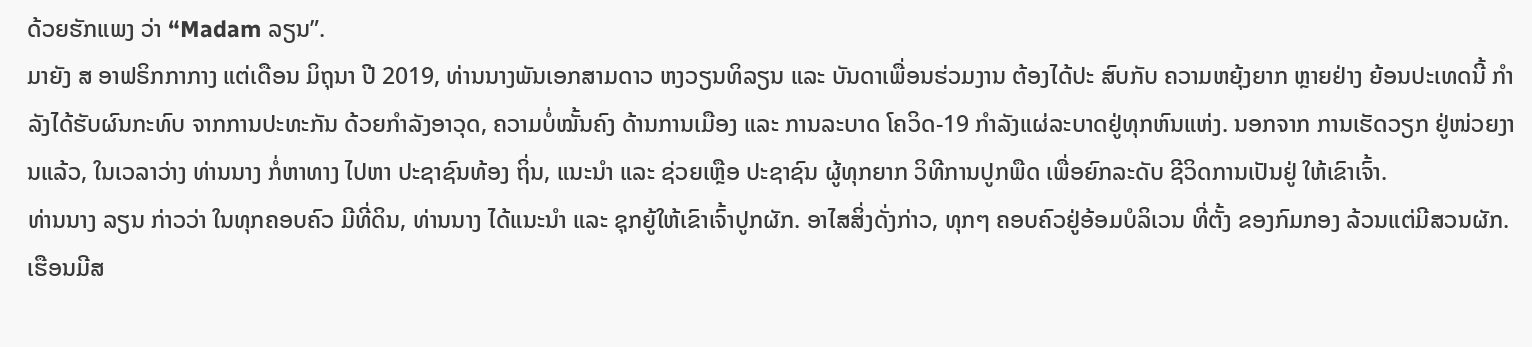ດ້ວຍຮັກແພງ ວ່າ “Madam ລຽນ”.
ມາຍັງ ສ ອາຟຣິກກາກາງ ແຕ່ເດືອນ ມິຖຸນາ ປີ 2019, ທ່ານນາງພັນເອກສາມດາວ ຫງວຽນທິລຽນ ແລະ ບັນດາເພື່ອນຮ່ວມງານ ຕ້ອງໄດ້ປະ ສົບກັບ ຄວາມຫຍຸ້ງຍາກ ຫຼາຍຢ່າງ ຍ້ອນປະເທດນີ້ ກຳລັງໄດ້ຮັບຜົນກະທົບ ຈາກການປະທະກັນ ດ້ວຍກຳລັງອາວຸດ, ຄວາມບໍ່ໝັ້ນຄົງ ດ້ານການເມືອງ ແລະ ການລະບາດ ໂຄວິດ-19 ກໍາລັງແຜ່ລະບາດຢູ່ທຸກຫົນແຫ່ງ. ນອກຈາກ ການເຮັດວຽກ ຢູ່ໜ່ວຍງານແລ້ວ, ໃນເວລາວ່າງ ທ່ານນາງ ກໍ່ຫາທາງ ໄປຫາ ປະຊາຊົນທ້ອງ ຖິ່ນ, ແນະນຳ ແລະ ຊ່ວຍເຫຼືອ ປະຊາຊົນ ຜູ້ທຸກຍາກ ວິທີການປູກພືດ ເພື່ອຍົກລະດັບ ຊີວິດການເປັນຢູ່ ໃຫ້ເຂົາເຈົ້າ.
ທ່ານນາງ ລຽນ ກ່າວວ່າ ໃນທຸກຄອບຄົວ ມີທີ່ດິນ, ທ່ານນາງ ໄດ້ແນະນຳ ແລະ ຊຸກຍູ້ໃຫ້ເຂົາເຈົ້າປູກຜັກ. ອາໄສສິ່ງດັ່ງກ່າວ, ທຸກໆ ຄອບຄົວຢູ່ອ້ອມບໍລິເວນ ທີ່ຕັ້ງ ຂອງກົມກອງ ລ້ວນແຕ່ມີສວນຜັກ. ເຮືອນມີສ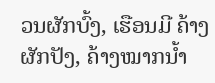ວນຜັກບົ້ງ, ເຮືອນມີ ຄ້າງຜັກປັງ, ຄ້າງໝາກນ້ຳ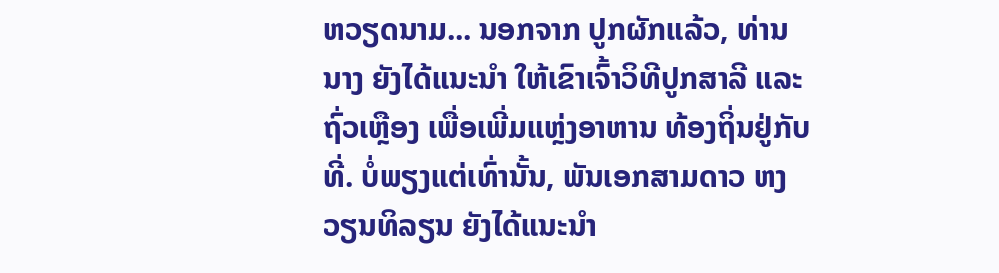ຫວຽດນາມ... ນອກຈາກ ປູກຜັກແລ້ວ, ທ່ານນາງ ຍັງໄດ້ແນະນຳ ໃຫ້ເຂົາເຈົ້າວິທີປູກສາລີ ແລະ ຖົ່ວເຫຼືອງ ເພື່ອເພີ່ມແຫຼ່ງອາຫານ ທ້ອງຖິ່ນຢູ່ກັບທີ່. ບໍ່ພຽງແຕ່ເທົ່ານັ້ນ, ພັນເອກສາມດາວ ຫງວຽນທິລຽນ ຍັງໄດ້ແນະນຳ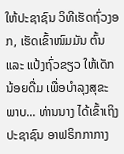ໃຫ້ປະຊາຊົນ ວິທີເຮັດຖົ່ວງອກ, ເຮັດເຂົ້າໜົມມັນ ຕົ້ນ ແລະ ແປ້ງຖົ່ວຂຽວ ໃຫ້ເດັກນ້ອຍດື່ມ ເພື່ອບຳລຸງສຸຂະພາບ... ທ່ານນາງ ໄດ້ເຂົ້າເຖິງ ປະຊາຊົນ ອາຟຣິກກາກາງ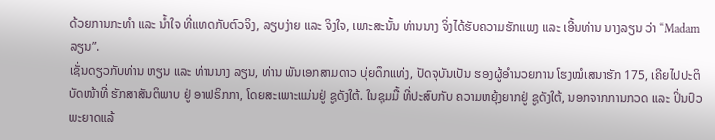ດ້ວຍການກະທຳ ແລະ ນໍ້າໃຈ ທີ່ແທດກັບຕົວຈິງ, ລຽບງ່າຍ ແລະ ຈິງໃຈ, ເພາະສະນັ້ນ ທ່ານນາງ ຈິ່ງໄດ້ຮັບຄວາມຮັກແພງ ແລະ ເອີ້ນທ່ານ ນາງລຽນ ວ່າ “Madam ລຽນ”.
ເຊັ່ນດຽວກັບທ່ານ ຫຽນ ແລະ ທ່ານນາງ ລຽນ, ທ່ານ ພັນເອກສາມດາວ ບຸ່ຍດຶກແທ່ງ, ປັດຈຸບັນເປັນ ຮອງຜູ້ອຳນວຍການ ໂຮງໝໍເສນາຮັກ 175, ເຄີຍໄປປະຕິບັດໜ້າທີ່ ຮັກສາສັນຕິພາບ ຢູ່ ອາຟຣິກກາ, ໂດຍສະເພາະແມ່ນຢູ່ ຊູດັງໃຕ້. ໃນຊຸມມື້ ທີ່ປະສົບກັບ ຄວາມຫຍຸ້ງຍາກຢູ່ ຊູດັງໃຕ້, ນອກຈາກການກວດ ແລະ ປິ່ນປົວ ພະຍາດແລ້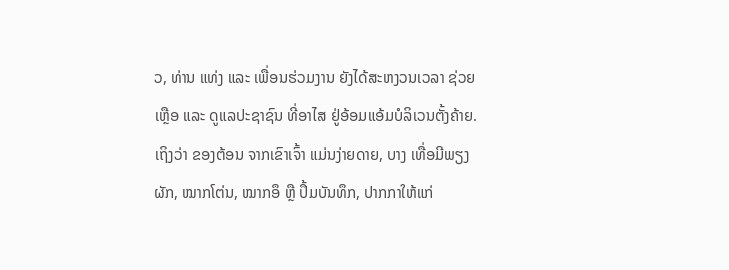ວ, ທ່ານ ແທ່ງ ແລະ ເພື່ອນຮ່ວມງານ ຍັງໄດ້ສະຫງວນເວລາ ຊ່ວຍເຫຼືອ ແລະ ດູແລປະຊາຊົນ ທີ່ອາໄສ ຢູ່ອ້ອມແອ້ມບໍລິເວນຕັ້ງຄ້າຍ. ເຖິງວ່າ ຂອງຕ້ອນ ຈາກເຂົາເຈົ້າ ແມ່ນງ່າຍດາຍ, ບາງ ເທື່ອມີພຽງຜັກ, ໝາກໂຕ່ນ, ໝາກອຶ ຫຼື ປຶ້ມບັນທຶກ, ປາກກາໃຫ້ແກ່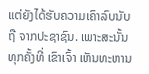ແຕ່ຍັງໄດ້ຮັບຄວາມເຄົາລົບນັບຖື ຈາກປະຊາຊົນ. ເພາະສະນັ້ນ ທຸກຄັ້ງທີ່ ເຂົາເຈົ້າ ເຫັນທະຫານ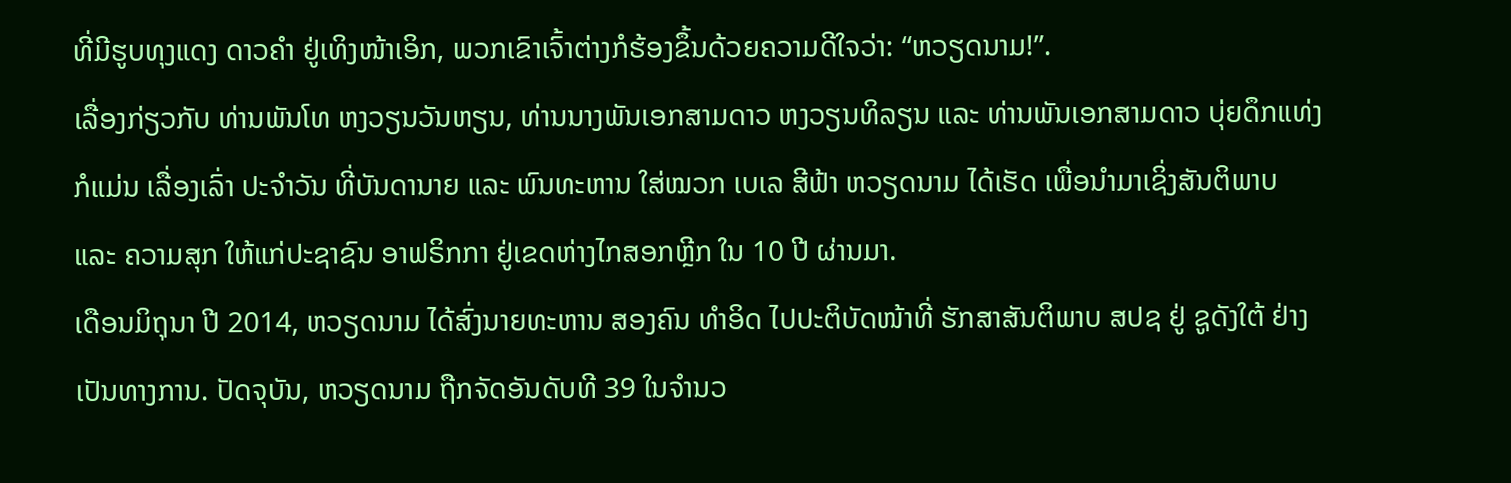ທີ່ມີຮູບທຸງແດງ ດາວຄຳ ຢູ່ເທິງໜ້າເອິກ, ພວກເຂົາເຈົ້າຕ່າງກໍຮ້ອງຂຶ້ນດ້ວຍຄວາມດີໃຈວ່າ: “ຫວຽດນາມ!”.
ເລື່ອງກ່ຽວກັບ ທ່ານພັນໂທ ຫງວຽນວັນຫຽນ, ທ່ານນາງພັນເອກສາມດາວ ຫງວຽນທິລຽນ ແລະ ທ່ານພັນເອກສາມດາວ ບຸ່ຍດຶກແທ່ງ ກໍແມ່ນ ເລື່ອງເລົ່າ ປະຈໍາວັນ ທີ່ບັນດານາຍ ແລະ ພົນທະຫານ ໃສ່ໝວກ ເບເລ ສີຟ້າ ຫວຽດນາມ ໄດ້ເຮັດ ເພື່ອນໍາມາເຊິ່ງສັນຕິພາບ ແລະ ຄວາມສຸກ ໃຫ້ແກ່ປະຊາຊົນ ອາຟຣິກກາ ຢູ່ເຂດຫ່າງໄກສອກຫຼີກ ໃນ 10 ປີ ຜ່ານມາ.
ເດືອນມິຖຸນາ ປີ 2014, ຫວຽດນາມ ໄດ້ສົ່ງນາຍທະຫານ ສອງຄົນ ທຳອິດ ໄປປະຕິບັດໜ້າທີ່ ຮັກສາສັນຕິພາບ ສປຊ ຢູ່ ຊູດັງໃຕ້ ຢ່າງເປັນທາງການ. ປັດຈຸບັນ, ຫວຽດນາມ ຖືກຈັດອັນດັບທີ 39 ໃນຈຳນວ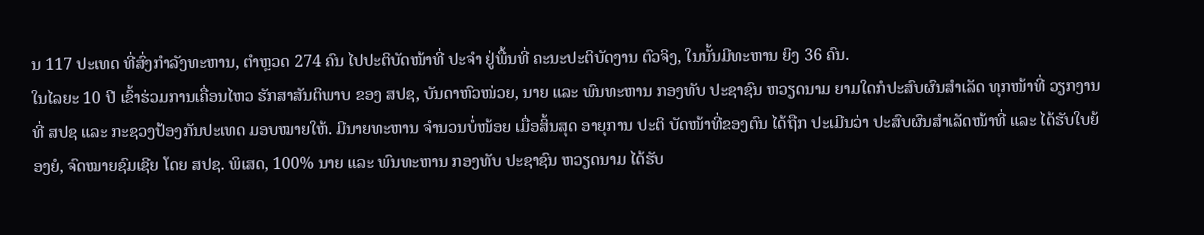ນ 117 ປະເທດ ທີ່ສົ່ງກຳລັງທະຫານ, ຕຳຫຼວດ 274 ຄົນ ໄປປະຕິບັດໜ້າທີ່ ປະຈຳ ຢູ່ພື້ນທີ່ ຄະນະປະຕິບັດງານ ຕົວຈິງ, ໃນນັ້ນມີທະຫານ ຍິງ 36 ຄົນ.
ໃນໄລຍະ 10 ປີ ເຂົ້າຮ່ວມການເຄື່ອນໄຫວ ຮັກສາສັນຕິພາບ ຂອງ ສປຊ, ບັນດາຫົວໜ່ວຍ, ນາຍ ແລະ ພົນທະຫານ ກອງທັບ ປະຊາຊົນ ຫວຽດນາມ ຍາມໃດກໍປະສົບຜົນສຳເລັດ ທຸກໜ້າທີ່ ວຽກງານ ທີ່ ສປຊ ແລະ ກະຊວງປ້ອງກັນປະເທດ ມອບໝາຍໃຫ້. ມີນາຍທະຫານ ຈໍານວນບໍ່ໜ້ອຍ ເມື່ອສິ້ນສຸດ ອາຍຸການ ປະຕິ ບັດໜ້າທີ່ຂອງຕົນ ໄດ້ຖືກ ປະເມີນວ່າ ປະສົບຜົນສໍາເລັດໜ້າທີ່ ແລະ ໄດ້ຮັບໃບຍ້ອງຍໍ, ຈົດໝາຍຊົມເຊີຍ ໂດຍ ສປຊ. ພິເສດ, 100% ນາຍ ແລະ ພົນທະຫານ ກອງທັບ ປະຊາຊົນ ຫວຽດນາມ ໄດ້ຮັບ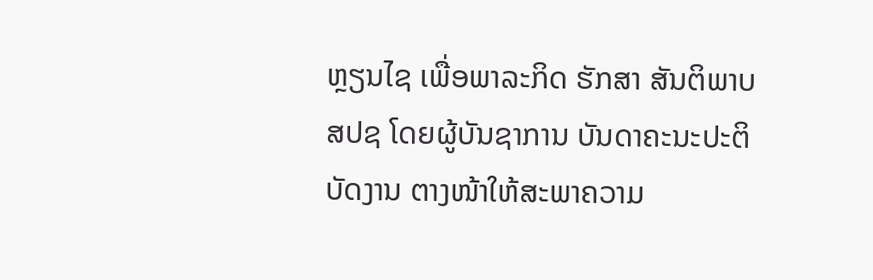ຫຼຽນໄຊ ເພື່ອພາລະກິດ ຮັກສາ ສັນຕິພາບ ສປຊ ໂດຍຜູ້ບັນຊາການ ບັນດາຄະນະປະຕິບັດງານ ຕາງໜ້າໃຫ້ສະພາຄວາມ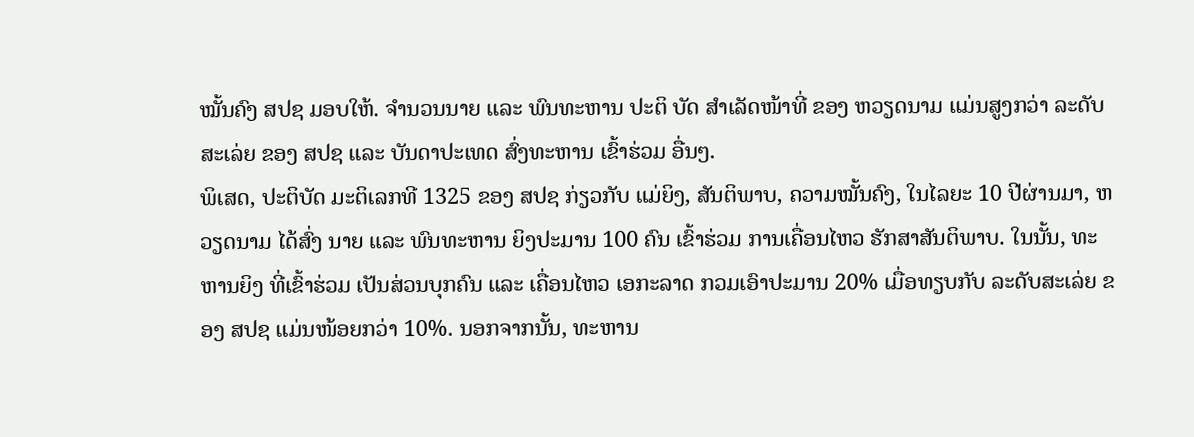ໝັ້ນຄົງ ສປຊ ມອບໃຫ້. ຈໍານວນນາຍ ແລະ ພົນທະຫານ ປະຕິ ບັດ ສຳເລັດໜ້າທີ່ ຂອງ ຫວຽດນາມ ແມ່ນສູງກວ່າ ລະດັບສະເລ່ຍ ຂອງ ສປຊ ແລະ ບັນດາປະເທດ ສົ່ງທະຫານ ເຂົ້າຮ່ວມ ອື່ນໆ.
ພິເສດ, ປະຕິບັດ ມະຕິເລກທີ 1325 ຂອງ ສປຊ ກ່ຽວກັບ ແມ່ຍິງ, ສັນຕິພາບ, ຄວາມໝັ້ນຄົງ, ໃນໄລຍະ 10 ປີຜ່ານມາ, ຫວຽດນາມ ໄດ້ສົ່ງ ນາຍ ແລະ ພົນທະຫານ ຍິງປະມານ 100 ຄົນ ເຂົ້າຮ່ວມ ການເຄື່ອນໄຫວ ຮັກສາສັນຕິພາບ. ໃນນັ້ນ, ທະຫານຍິງ ທີ່ເຂົ້າຮ່ວມ ເປັນສ່ວນບຸກຄົນ ແລະ ເຄື່ອນໄຫວ ເອກະລາດ ກວມເອົາປະມານ 20% ເມື່ອທຽບກັບ ລະດັບສະເລ່ຍ ຂອງ ສປຊ ແມ່ນໜ້ອຍກວ່າ 10%. ນອກຈາກນັ້ນ, ທະຫານ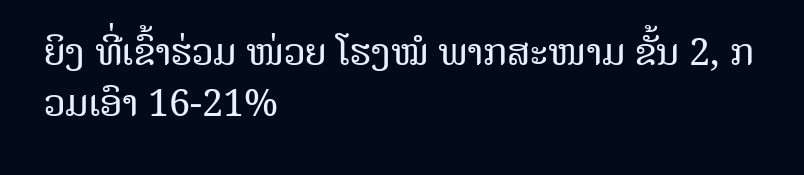ຍິງ ທີ່ເຂົ້າຮ່ວມ ໜ່ວຍ ໂຮງໝໍ ພາກສະໜາມ ຂັ້ນ 2, ກວມເອົາ 16-21%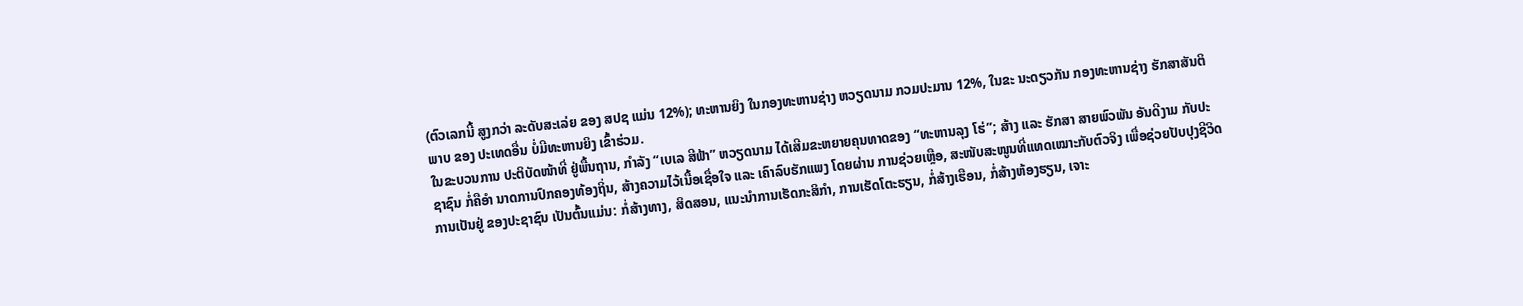(ຕົວເລກນີ້ ສູງກວ່າ ລະດັບສະເລ່ຍ ຂອງ ສປຊ ແມ່ນ 12%); ທະຫານຍິງ ໃນກອງທະຫານຊ່າງ ຫວຽດນາມ ກວມປະມານ 12%, ໃນຂະ ນະດຽວກັນ ກອງທະຫານຊ່າງ ຮັກສາສັນຕິພາບ ຂອງ ປະເທດອື່ນ ບໍ່ມີທະຫານຍິງ ເຂົ້າຮ່ວມ.
ໃນຂະບວນການ ປະຕິບັດໜ້າທີ່ ຢູ່ພື້ນຖານ, ກຳລັງ “ເບເລ ສີຟ້າ” ຫວຽດນາມ ໄດ້ເສີມຂະຫຍາຍຄຸນທາດຂອງ “ທະຫານລຸງ ໂຮ່”; ສ້າງ ແລະ ຮັກສາ ສາຍພົວພັນ ອັນດີງາມ ກັບປະຊາຊົນ ກໍ່ຄືອຳ ນາດການປົກຄອງທ້ອງຖິ່ນ, ສ້າງຄວາມໄວ້ເນື້ອເຊື່ອໃຈ ແລະ ເຄົາລົບຮັກແພງ ໂດຍຜ່ານ ການຊ່ວຍເຫຼືອ, ສະໜັບສະໜູນທີ່ແທດເໝາະກັບຕົວຈິງ ເພື່ອຊ່ວຍປັບປຸງຊີວິດການເປັນຢູ່ ຂອງປະຊາຊົນ ເປັນຕົ້ນແມ່ນ: ກໍ່ສ້າງທາງ, ສິດສອນ, ແນະນຳການເຮັດກະສິກຳ, ການເຮັດໂຕະຮຽນ, ກໍ່ສ້າງເຮືອນ, ກໍ່ສ້າງຫ້ອງຮຽນ, ເຈາະ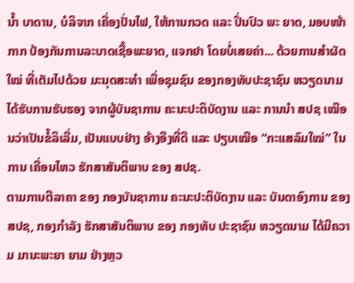ນ້ຳ ບາດານ, ບໍລິຈາກ ເຄື່ອງປັ່ນໄຟ, ໃຫ້ການກວດ ແລະ ປິ່ນປົວ ພະ ຍາດ, ມອບໜ້າກາກ ປ້ອງກັນການລະບາດເຊື້ອພະຍາດ, ແຈກຢາ ໂດຍບໍ່ເສຍຄ່າ... ດ້ວຍການສຳຜັດໃໝ່ ທີ່ເຕັມໄປດ້ວຍ ມະນຸດສະທຳ ເພື່ອຊຸມຊົນ ຂອງກອງທັບປະຊາຊົນ ຫວຽດນາມ ໄດ້ຮັບການຮັບຮອງ ຈາກຜູ້ບັນຊາການ ຄະນະປະຕິບັດງານ ແລະ ການນຳ ສປຊ ເໝືອນວ່າເປັນຂໍ້ລິເລີ່ມ, ເປັນແບບຢ່າງ ອ້າງອີງທີ່ດີ ແລະ ປຽບເໝືອ “ກະແສລົມໃໝ່” ໃນການ ເຄື່ອນໄຫວ ຮັກສາສັນຕິພາບ ຂອງ ສປຊ.
ຕາມການຕີລາຄາ ຂອງ ກອງບັນຊາການ ຄະນະປະຕິບັດງານ ແລະ ບັນດາອົງການ ຂອງ ສປຊ, ກອງກຳລັງ ຮັກສາສັນຕິພາບ ຂອງ ກອງທັບ ປະຊາຊົນ ຫວຽດນາມ ໄດ້ມີຄວາມ ມານະພະຍາ ຍາມ ຢ່າງຫຼວ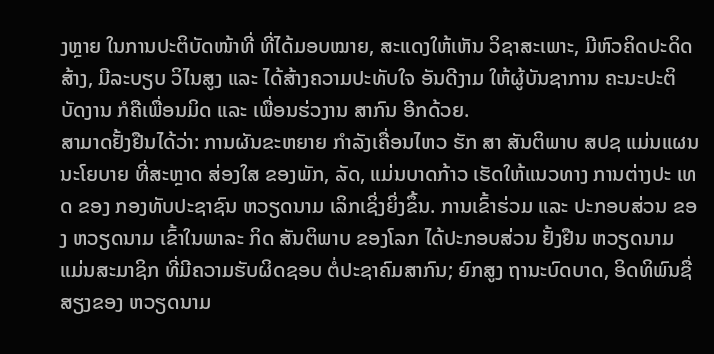ງຫຼາຍ ໃນການປະຕິບັດໜ້າທີ່ ທີ່ໄດ້ມອບໝາຍ, ສະແດງໃຫ້ເຫັນ ວິຊາສະເພາະ, ມີຫົວຄິດປະດິດສ້າງ, ມີລະບຽບ ວິໄນສູງ ແລະ ໄດ້ສ້າງຄວາມປະທັບໃຈ ອັນດີງາມ ໃຫ້ຜູ້ບັນຊາການ ຄະນະປະຕິບັດງານ ກໍຄືເພື່ອນມິດ ແລະ ເພື່ອນຮ່ວງານ ສາກົນ ອີກດ້ວຍ.
ສາມາດຢັ້ງຢືນໄດ້ວ່າ: ການຜັນຂະຫຍາຍ ກຳລັງເຄື່ອນໄຫວ ຮັກ ສາ ສັນຕິພາບ ສປຊ ແມ່ນແຜນນະໂຍບາຍ ທີ່ສະຫຼາດ ສ່ອງໃສ ຂອງພັກ, ລັດ, ແມ່ນບາດກ້າວ ເຮັດໃຫ້ແນວທາງ ການຕ່າງປະ ເທດ ຂອງ ກອງທັບປະຊາຊົນ ຫວຽດນາມ ເລິກເຊິ່ງຍິ່ງຂຶ້ນ. ການເຂົ້າຮ່ວມ ແລະ ປະກອບສ່ວນ ຂອງ ຫວຽດນາມ ເຂົ້າໃນພາລະ ກິດ ສັນຕິພາບ ຂອງໂລກ ໄດ້ປະກອບສ່ວນ ຢັ້ງຢືນ ຫວຽດນາມ ແມ່ນສະມາຊິກ ທີ່ມີຄວາມຮັບຜິດຊອບ ຕໍ່ປະຊາຄົມສາກົນ; ຍົກສູງ ຖານະບົດບາດ, ອິດທິພົນຊື່ສຽງຂອງ ຫວຽດນາມ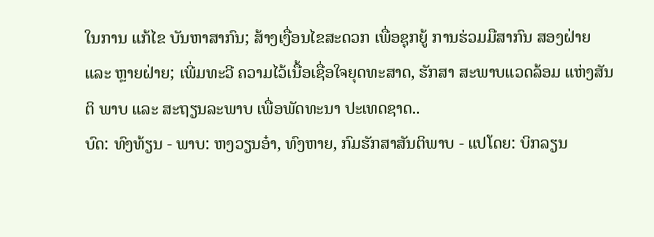ໃນການ ແກ້ໄຂ ບັນຫາສາກົນ; ສ້າງເງື່ອນໄຂສະດວກ ເພື່ອຊຸກຍູ້ ການຮ່ວມມືສາກົນ ສອງຝ່າຍ ແລະ ຫຼາຍຝ່າຍ; ເພີ່ມທະວີ ຄວາມໄວ້ເນື້ອເຊື່ອໃຈຍຸດທະສາດ, ຮັກສາ ສະພາບແວດລ້ອມ ແຫ່ງສັນຕິ ພາບ ແລະ ສະຖຽນລະພາບ ເພື່ອພັດທະນາ ປະເທດຊາດ..
ບົດ: ທົງທ້ຽນ - ພາບ: ຫງວຽນອ໋າ, ທົງຫາຍ, ກົມຮັກສາສັນຕິພາບ - ແປໂດຍ: ບິກລຽນ